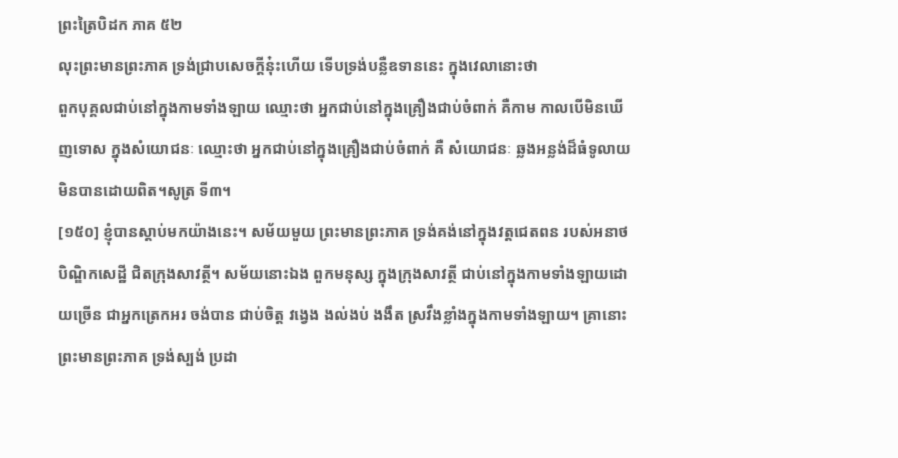ព្រះត្រៃបិដក ភាគ ៥២
លុះព្រះមានព្រះភាគ ទ្រង់ជ្រាបសេចក្តីនុ៎ះហើយ ទើបទ្រង់បន្លឺឧទាននេះ ក្នុងវេលានោះថា
ពួកបុគ្គលជាប់នៅក្នុងកាមទាំងឡាយ ឈ្មោះថា អ្នកជាប់នៅក្នុងគ្រឿងជាប់ចំពាក់ គឺកាម កាលបើមិនឃើញទោស ក្នុងសំយោជនៈ ឈ្មោះថា អ្នកជាប់នៅក្នុងគ្រឿងជាប់ចំពាក់ គឺ សំយោជនៈ ឆ្លងអន្លង់ដ៏ធំទូលាយ មិនបានដោយពិត។សូត្រ ទី៣។
[១៥០] ខ្ញុំបានស្តាប់មកយ៉ាងនេះ។ សម័យមួយ ព្រះមានព្រះភាគ ទ្រង់គង់នៅក្នុងវត្តជេតពន របស់អនាថបិណ្ឌិកសេដ្ឋី ជិតក្រុងសាវត្ថី។ សម័យនោះឯង ពួកមនុស្ស ក្នុងក្រុងសាវត្ថី ជាប់នៅក្នុងកាមទាំងឡាយដោយច្រើន ជាអ្នកត្រេកអរ ចង់បាន ជាប់ចិត្ត វង្វេង ងល់ងប់ ងងឹត ស្រវឹងខ្លាំងក្នុងកាមទាំងឡាយ។ គ្រានោះ ព្រះមានព្រះភាគ ទ្រង់ស្បង់ ប្រដា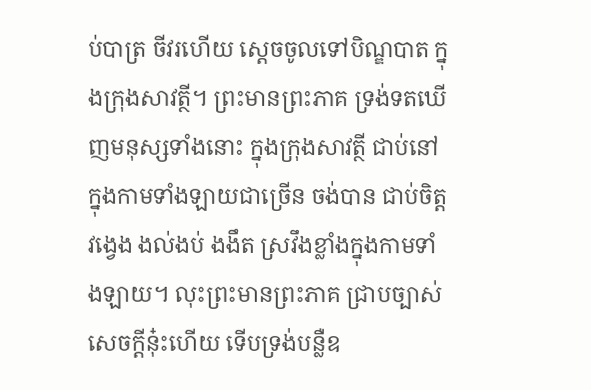ប់បាត្រ ចីវរហើយ សេ្តចចូលទៅបិណ្ឌបាត ក្នុងក្រុងសាវត្ថី។ ព្រះមានព្រះភាគ ទ្រង់ទតឃើញមនុស្សទាំងនោះ ក្នុងក្រុងសាវត្ថី ជាប់នៅក្នុងកាមទាំងឡាយជាច្រើន ចង់បាន ជាប់ចិត្ត វង្វេង ងល់ងប់ ងងឹត ស្រវឹងខ្លាំងក្នុងកាមទាំងឡាយ។ លុះព្រះមានព្រះភាគ ជា្របច្បាស់សេចក្តីនុ៎ះហើយ ទើបទ្រង់បន្លឺឧ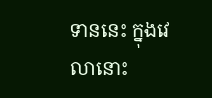ទាននេះ ក្នុងវេលានោះ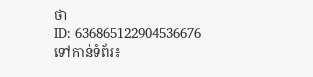ថា
ID: 636865122904536676
ទៅកាន់ទំព័រ៖